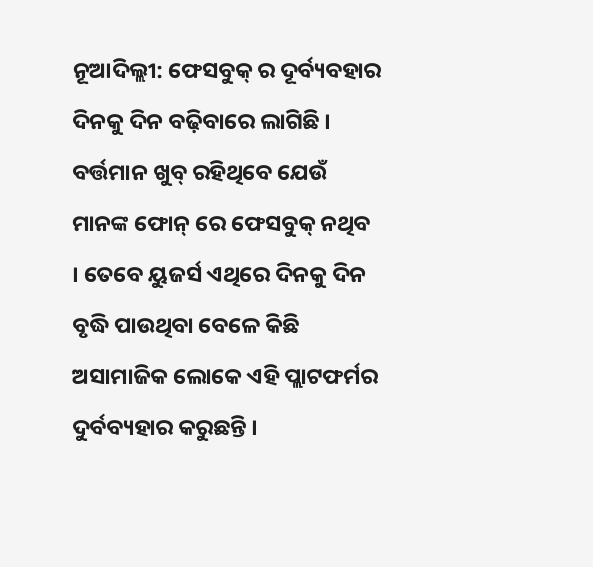ନୂଆଦିଲ୍ଲୀ: ଫେସବୁକ୍ ର ଦୂର୍ବ୍ୟବହାର ଦିନକୁ ଦିନ ବଢ଼ିବାରେ ଲାଗିଛି । ବର୍ତ୍ତମାନ ଖୁବ୍ ରହିଥିବେ ଯେଉଁ ମାନଙ୍କ ଫୋନ୍ ରେ ଫେସବୁକ୍ ନଥିବ । ତେବେ ୟୁଜର୍ସ ଏଥିରେ ଦିନକୁ ଦିନ ବୃଦ୍ଧି ପାଉଥିବା ବେଳେ କିଛି ଅସାମାଜିକ ଲୋକେ ଏହି ପ୍ଲାଟଫର୍ମର ଦୁର୍ବବ୍ୟହାର କରୁଛନ୍ତି ।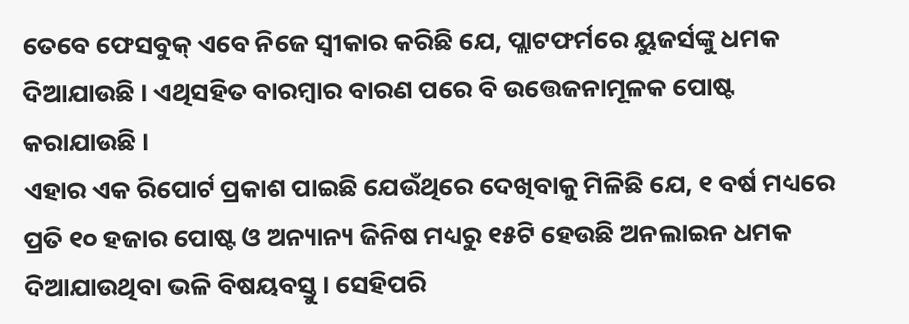ତେବେ ଫେସବୁକ୍ ଏବେ ନିଜେ ସ୍ୱୀକାର କରିଛି ଯେ, ପ୍ଲାଟଫର୍ମରେ ୟୁଜର୍ସଙ୍କୁ ଧମକ ଦିଆଯାଉଛି । ଏଥିସହିତ ବାରମ୍ବାର ବାରଣ ପରେ ବି ଉତ୍ତେଜନାମୂଳକ ପୋଷ୍ଟ କରାଯାଉଛି ।
ଏହାର ଏକ ରିପୋର୍ଟ ପ୍ରକାଶ ପାଇଛି ଯେଉଁଥିରେ ଦେଖିବାକୁ ମିଳିଛି ଯେ, ୧ ବର୍ଷ ମଧ୍ୟରେ ପ୍ରତି ୧୦ ହଜାର ପୋଷ୍ଟ ଓ ଅନ୍ୟାନ୍ୟ ଜିନିଷ ମଧ୍ୟରୁ ୧୫ଟି ହେଉଛି ଅନଲାଇନ ଧମକ ଦିଆଯାଉଥିବା ଭଳି ବିଷୟବସ୍ତୁ । ସେହିପରି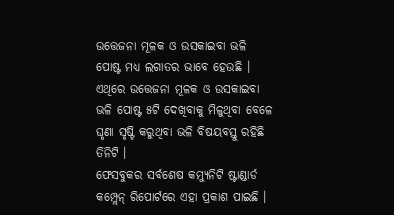ଉତ୍ତେଜନା ମୂଳକ ଓ ଉସକାଇବା ଭଳି ପୋଷ୍ଟ ମଧ୍ୟ ଲଗାତର ଭାବେ ହେଉଛି । ଏଥିରେ ଉତ୍ତେଜନା ମୂଳକ ଓ ଉସକାଇବା ଭଳି ପୋଷ୍ଟ ୫ଟି ଦେଖିବାକୁ ମିଳୁଥିବା ବେଳେ ଘୃଣା ସୃଷ୍ଟି କରୁଥିବା ଭଳି ବିଷୟବସ୍ତୁ ରହିଛି ତିନିଟି ।
ଫେସବୁକର ସର୍ବଶେଷ କମ୍ୟୁନିଟି ଷ୍ଟାଣ୍ଡାର୍ଡ କମ୍ପ୍ଲେନ୍ ରିପୋର୍ଟରେ ଏହା ପ୍ରକାଶ ପାଇଛି ।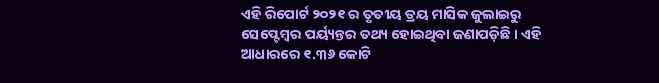ଏହି ରିପୋର୍ଟ ୨୦୨୧ ର ତୃତୀୟ ତ୍ରୟ ମାସିକ ଜୁଲାଇରୁ ସେପ୍ଟେମ୍ବର ପର୍ୟ୍ୟନ୍ତର ତଥ୍ୟ ହୋଇଥିବା ଜଣାପଡ଼ିଛି । ଏହି ଆଧାରରେ ୧.୩୬ କୋଟି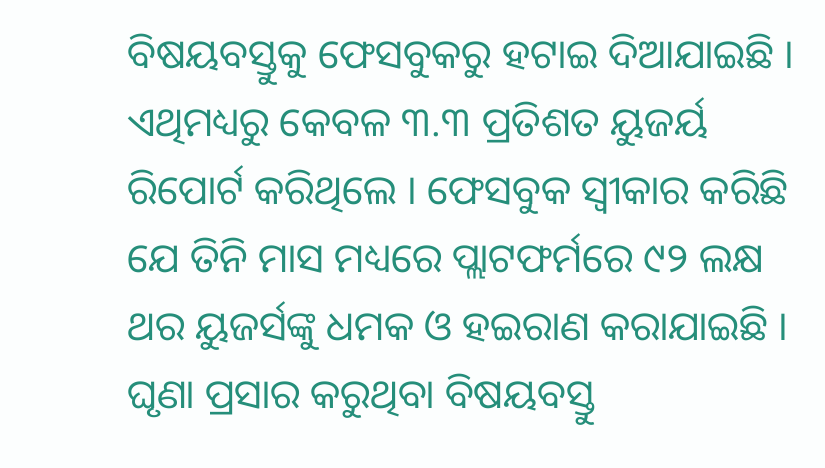ବିଷୟବସ୍ତୁକୁ ଫେସବୁକରୁ ହଟାଇ ଦିଆଯାଇଛି । ଏଥିମଧ୍ୟରୁ କେବଳ ୩.୩ ପ୍ରତିଶତ ୟୁଜର୍ୟ ରିପୋର୍ଟ କରିଥିଲେ । ଫେସବୁକ ସ୍ୱୀକାର କରିଛି ଯେ ତିନି ମାସ ମଧ୍ୟରେ ପ୍ଲାଟଫର୍ମରେ ୯୨ ଲକ୍ଷ ଥର ୟୁଜର୍ସଙ୍କୁ ଧମକ ଓ ହଇରାଣ କରାଯାଇଛି । ଘୃଣା ପ୍ରସାର କରୁଥିବା ବିଷୟବସ୍ତୁ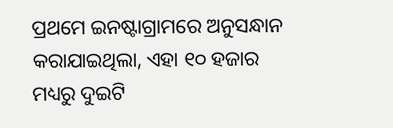ପ୍ରଥମେ ଇନଷ୍ଟାଗ୍ରାମରେ ଅନୁସନ୍ଧାନ କରାଯାଇଥିଲା, ଏହା ୧୦ ହଜାର ମଧ୍ୟରୁ ଦୁଇଟି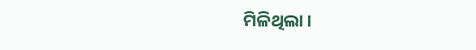ମିଳିଥିଲା ।